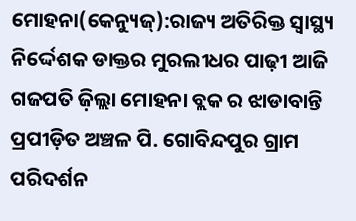ମୋହନା(କେନ୍ୟୁଜ୍):ରାଜ୍ୟ ଅତିରିକ୍ତ ସ୍ୱାସ୍ଥ୍ୟ ନିର୍ଦ୍ଦେଶକ ଡାକ୍ତର ମୁରଲୀଧର ପାଢ଼ୀ ଆଜି ଗଜପତି ଜ଼ିଲ୍ଲା ମୋହନା ବ୍ଲକ ର ଝାଡାବାନ୍ତି ପ୍ରପୀଡ଼ିତ ଅଞ୍ଚଳ ପି. ଗୋବିନ୍ଦପୁର ଗ୍ରାମ ପରିଦର୍ଶନ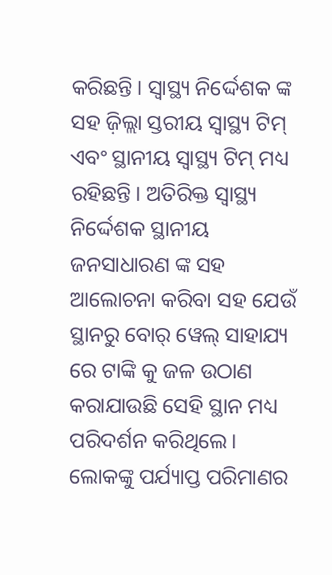କରିଛନ୍ତି। ସ୍ୱାସ୍ଥ୍ୟ ନିର୍ଦ୍ଦେଶକ ଙ୍କ ସହ ଜ଼ିଲ୍ଲା ସ୍ତରୀୟ ସ୍ୱାସ୍ଥ୍ୟ ଟିମ୍ ଏବଂ ସ୍ଥାନୀୟ ସ୍ୱାସ୍ଥ୍ୟ ଟିମ୍ ମଧ୍ୟ ରହିଛନ୍ତି। ଅତିରିକ୍ତ ସ୍ୱାସ୍ଥ୍ୟ ନିର୍ଦ୍ଦେଶକ ସ୍ଥାନୀୟ ଜନସାଧାରଣ ଙ୍କ ସହ ଆଲୋଚନା କରିବା ସହ ଯେଉଁ ସ୍ଥାନରୁ ବୋର୍ ୱେଲ୍ ସାହାଯ୍ୟ ରେ ଟାଙ୍କି କୁ ଜଳ ଉଠାଣ କରାଯାଉଛି ସେହି ସ୍ଥାନ ମଧ୍ୟ ପରିଦର୍ଶନ କରିଥିଲେ।
ଲୋକଙ୍କୁ ପର୍ଯ୍ୟାପ୍ତ ପରିମାଣର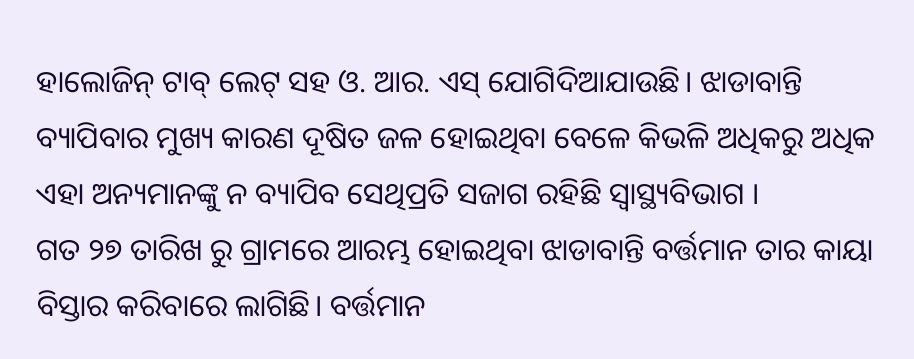ହାଲୋଜିନ୍ ଟାବ୍ ଲେଟ୍ ସହ ଓ. ଆର. ଏସ୍ ଯୋଗିଦିଆଯାଉଛି। ଝାଡାବାନ୍ତି ବ୍ୟାପିବାର ମୁଖ୍ୟ କାରଣ ଦୂଷିତ ଜଳ ହୋଇଥିବା ବେଳେ କିଭଳି ଅଧିକରୁ ଅଧିକ ଏହା ଅନ୍ୟମାନଙ୍କୁ ନ ବ୍ୟାପିବ ସେଥିପ୍ରତି ସଜାଗ ରହିଛି ସ୍ୱାସ୍ଥ୍ୟବିଭାଗ ।
ଗତ ୨୭ ତାରିଖ ରୁ ଗ୍ରାମରେ ଆରମ୍ଭ ହୋଇଥିବା ଝାଡାବାନ୍ତି ବର୍ତ୍ତମାନ ତାର କାୟା ବିସ୍ତାର କରିବାରେ ଲାଗିଛି। ବର୍ତ୍ତମାନ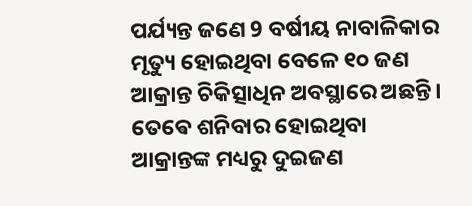ପର୍ଯ୍ୟନ୍ତ ଜଣେ 9 ବର୍ଷୀୟ ନାବାଳିକାର ମୃତ୍ୟୁ ହୋଇଥିବା ବେଳେ ୧୦ ଜଣ ଆକ୍ରାନ୍ତ ଚିକିତ୍ସାଧିନ ଅବସ୍ଥାରେ ଅଛନ୍ତି। ତେଵେ ଶନିବାର ହୋଇଥିବା ଆକ୍ରାନ୍ତଙ୍କ ମଧ୍ୟରୁ ଦୁଇଜଣ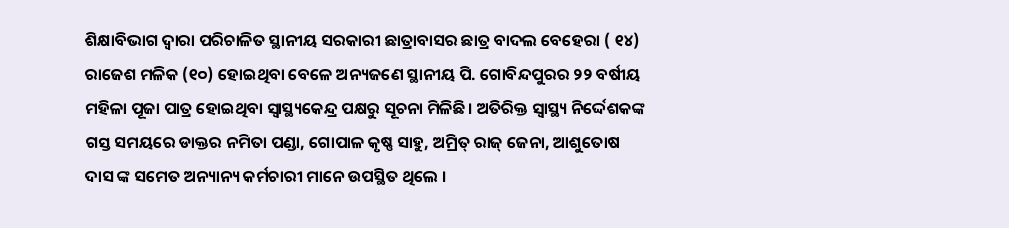ଶିକ୍ଷାବିଭାଗ ଦ୍ୱାରା ପରିଚାଳିତ ସ୍ଥାନୀୟ ସରକାରୀ ଛାତ୍ରାବାସର ଛାତ୍ର ବାଦଲ ବେହେରା ( ୧୪) ରାଜେଶ ମଳିକ (୧୦) ହୋଇଥିବା ବେଳେ ଅନ୍ୟଜଣେ ସ୍ଥାନୀୟ ପି. ଗୋବିନ୍ଦପୁରର ୨୨ ବର୍ଷୀୟ ମହିଳା ପୂଜା ପାତ୍ର ହୋଇଥିବା ସ୍ୱାସ୍ଥ୍ୟକେନ୍ଦ୍ର ପକ୍ଷରୁ ସୂଚନା ମିଳିଛି। ଅତିରିକ୍ତ ସ୍ୱାସ୍ଥ୍ୟ ନିର୍ଦ୍ଦେଶକଙ୍କ ଗସ୍ତ ସମୟରେ ଡାକ୍ତର ନମିତା ପଣ୍ଡା, ଗୋପାଳ କୃଷ୍ଣ ସାହୁ, ଅମ୍ରିତ୍ ରାଜ୍ ଜେନା, ଆଶୁତୋଷ ଦାସ ଙ୍କ ସମେତ ଅନ୍ୟାନ୍ୟ କର୍ମଚାରୀ ମାନେ ଉପସ୍ଥିତ ଥିଲେ ।